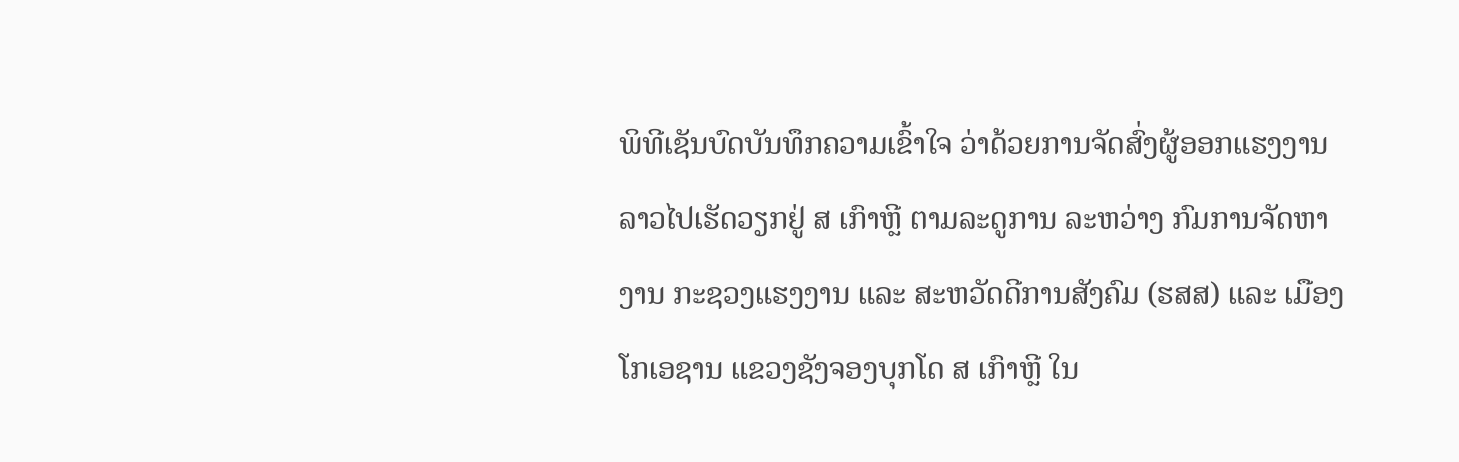ພິທີເຊັນບົດບັນທຶກຄວາມເຂົ້າໃຈ ວ່າດ້ວຍການຈັດສົ່ງຜູ້ອອກແຮງງານລາວໄປເຮັດວຽກຢູ່ ສ ເກົາຫຼີ ຕາມລະດູການ ລະຫວ່າງ ກົມການຈັດຫາງານ ກະຊວງແຮງງານ ແລະ ສະຫວັດດີການສັງຄົມ (ຮສສ) ແລະ ເມືອງ ໂກເອຊານ ແຂວງຊັງຈອງບຸກໂດ ສ ເກົາຫຼີ ໃນ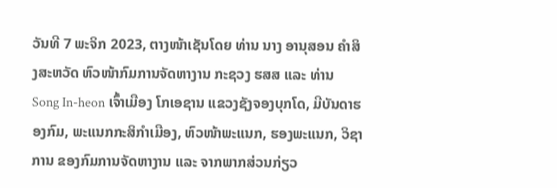ວັນທີ 7 ພະຈິກ 2023, ຕາງໜ້າເຊັນໂດຍ ທ່ານ ນາງ ອານຸສອນ ຄຳສິງສະຫວັດ ຫົວໜ້າກົມການຈັດຫາງານ ກະຊວງ ຮສສ ແລະ ທ່ານ Song In-heon ເຈົ້າເມືອງ ໂກເອຊານ ແຂວງຊັງຈອງບຸກໂດ, ມີບັນດາຮອງກົມ, ພະແນກກະສິກຳເມືອງ, ຫົວໜ້າພະແນກ, ຮອງພະແນກ, ວິຊາການ ຂອງກົມການຈັດຫາງານ ແລະ ຈາກພາກສ່ວນກ່ຽວ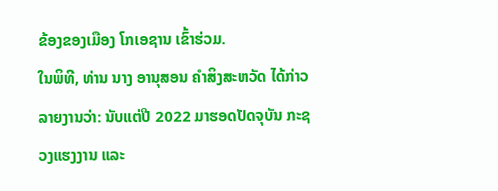ຂ້ອງຂອງເມືອງ ໂກເອຊານ ເຂົ້າຮ່ວມ.
ໃນພິທີ, ທ່ານ ນາງ ອານຸສອນ ຄຳສິງສະຫວັດ ໄດ້ກ່າວລາຍງານວ່າ: ນັບແຕ່ປີ 2022 ມາຮອດປັດຈຸບັນ ກະຊວງແຮງງານ ແລະ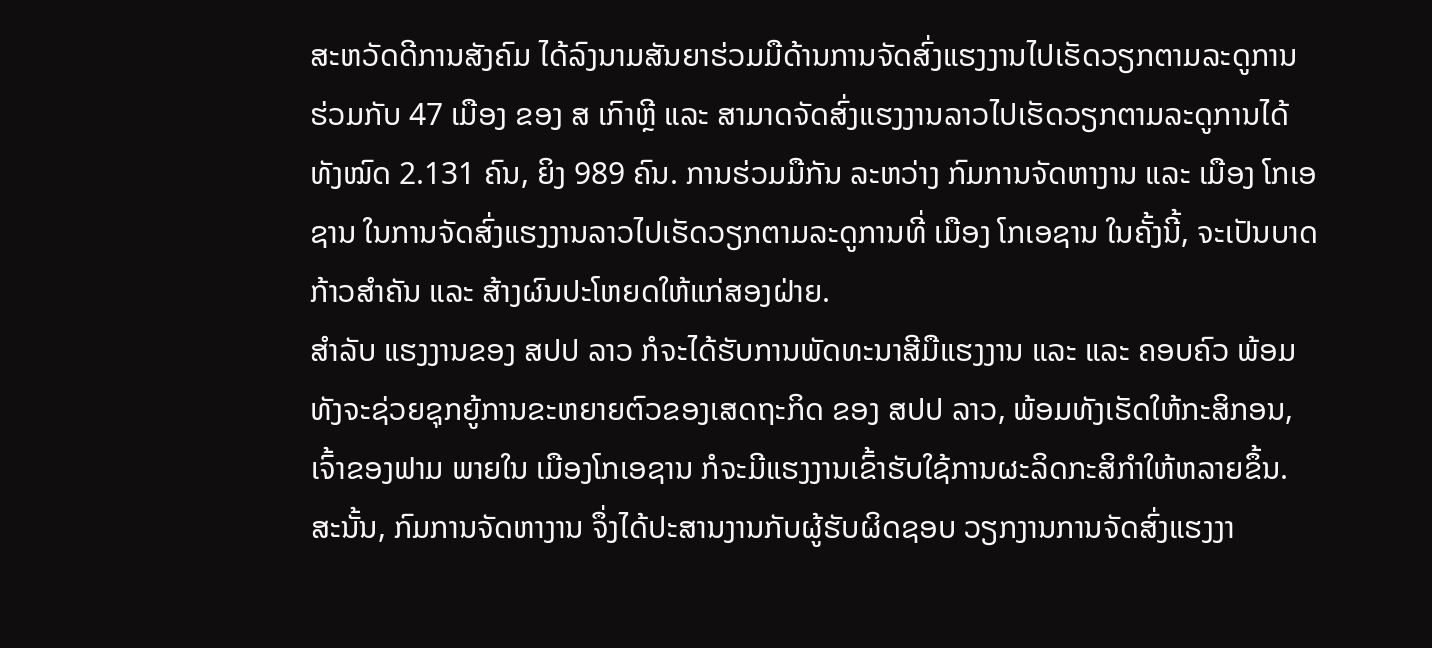ສະຫວັດດີການສັງຄົມ ໄດ້ລົງນາມສັນຍາຮ່ວມມືດ້ານການຈັດສົ່ງແຮງງານໄປເຮັດວຽກຕາມລະດູການ ຮ່ວມກັບ 47 ເມືອງ ຂອງ ສ ເກົາຫຼີ ແລະ ສາມາດຈັດສົ່ງແຮງງານລາວໄປເຮັດວຽກຕາມລະດູການໄດ້ ທັງໝົດ 2.131 ຄົນ, ຍິງ 989 ຄົນ. ການຮ່ວມມືກັນ ລະຫວ່າງ ກົມການຈັດຫາງານ ແລະ ເມືອງ ໂກເອຊານ ໃນການຈັດສົ່ງແຮງງານລາວໄປເຮັດວຽກຕາມລະດູການທີ່ ເມືອງ ໂກເອຊານ ໃນຄັ້ງນີ້, ຈະເປັນບາດກ້າວສໍາຄັນ ແລະ ສ້າງຜົນປະໂຫຍດໃຫ້ແກ່ສອງຝ່າຍ.
ສໍາລັບ ແຮງງານຂອງ ສປປ ລາວ ກໍຈະໄດ້ຮັບການພັດທະນາສີມືແຮງງານ ແລະ ແລະ ຄອບຄົວ ພ້ອມທັງຈະຊ່ວຍຊຸກຍູ້ການຂະຫຍາຍຕົວຂອງເສດຖະກິດ ຂອງ ສປປ ລາວ, ພ້ອມທັງເຮັດໃຫ້ກະສິກອນ, ເຈົ້າຂອງຟາມ ພາຍໃນ ເມືອງໂກເອຊານ ກໍຈະມີແຮງງານເຂົ້າຮັບໃຊ້ການຜະລິດກະສິກໍາໃຫ້ຫລາຍຂຶ້ນ. ສະນັ້ນ, ກົມການຈັດຫາງານ ຈຶ່ງໄດ້ປະສານງານກັບຜູ້ຮັບຜິດຊອບ ວຽກງານການຈັດສົ່ງແຮງງາ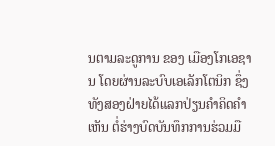ນຕາມລະດູການ ຂອງ ເມືອງໂກເອຊານ ໂດຍຜ່ານລະບົບເອເລັກໂຕນິກ ຊຶ່ງທັງສອງຝ່າຍໄດ້ແລກປ່ຽນຄໍາຄິດຄໍາເຫັນ ຕໍ່ຮ່າງບົດບັນທຶກການຮ່ວມມື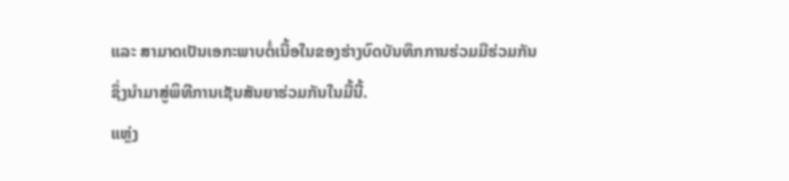ແລະ ສາມາດເປັນເອກະພາບຕໍ່ເນື້ອໃນຂອງຮ່າງບົດບັນທຶກການຮ່ວມມືຮ່ວມກັນ ຊຶ່ງນໍາມາສູ່ພິທີການເຊັນສັນຍາຮ່ວມກັນໃນມື້ນີ້.
ແຫຼ່ງ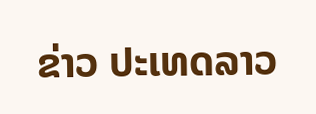ຂ່າວ ປະເທດລາວ